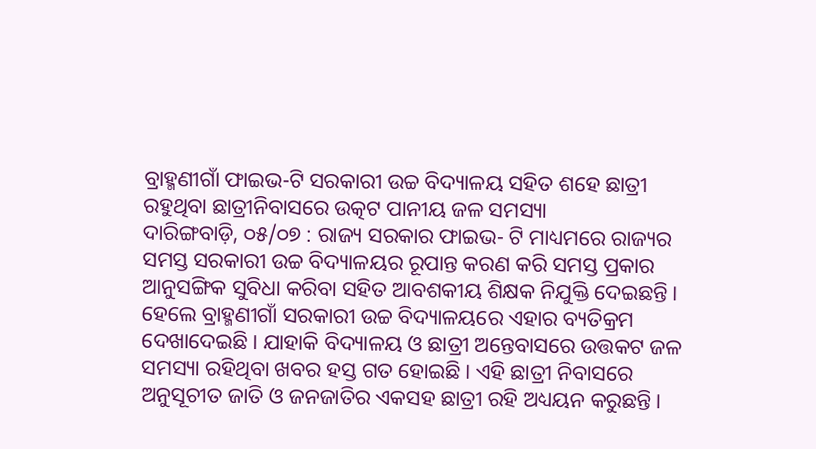ବ୍ରାହ୍ମଣୀଗାଁ ଫାଇଭ-ଟି ସରକାରୀ ଉଚ୍ଚ ବିଦ୍ୟାଳୟ ସହିତ ଶହେ ଛାତ୍ରୀ ରହୁଥିବା ଛାତ୍ରୀନିବାସରେ ଉତ୍କଟ ପାନୀୟ ଜଳ ସମସ୍ୟା
ଦାରିଙ୍ଗବାଡ଼ି, ୦୫/୦୭ : ରାଜ୍ୟ ସରକାର ଫାଇଭ- ଟି ମାଧ୍ୟମରେ ରାଜ୍ୟର ସମସ୍ତ ସରକାରୀ ଉଚ୍ଚ ବିଦ୍ୟାଳୟର ରୂପାନ୍ତ କରଣ କରି ସମସ୍ତ ପ୍ରକାର ଆନୁସଙ୍ଗିକ ସୁବିଧା କରିବା ସହିତ ଆବଶକୀୟ ଶିକ୍ଷକ ନିଯୁକ୍ତି ଦେଇଛନ୍ତି। ହେଲେ ବ୍ରାହ୍ମଣୀଗାଁ ସରକାରୀ ଉଚ୍ଚ ବିଦ୍ୟାଳୟରେ ଏହାର ବ୍ୟତିକ୍ରମ ଦେଖାଦେଇଛି। ଯାହାକି ବିଦ୍ୟାଳୟ ଓ ଛାତ୍ରୀ ଅନ୍ତେବାସରେ ଉତ୍ତକଟ ଜଳ ସମସ୍ୟା ରହିଥିବା ଖବର ହସ୍ତ ଗତ ହୋଇଛି। ଏହି ଛାତ୍ରୀ ନିବାସରେ ଅନୁସୂଚୀତ ଜାତି ଓ ଜନଜାତିର ଏକସହ ଛାତ୍ରୀ ରହି ଅଧ୍ୟୟନ କରୁଛନ୍ତି।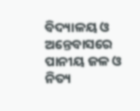ବିଦ୍ୟାଳୟ ଓ ଅନ୍ତେବାସରେ ପାନୀୟ ଜଳ ଓ ନିତ୍ୟ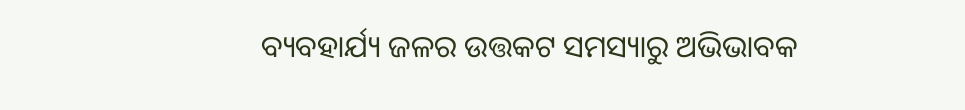ବ୍ୟବହାର୍ଯ୍ୟ ଜଳର ଉତ୍ତକଟ ସମସ୍ୟାରୁ ଅଭିଭାବକ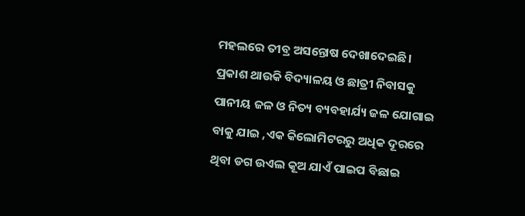ମହଲରେ ତୀବ୍ର ଅସନ୍ତୋଷ ଦେଖାଦେଇଛି। ପ୍ରକାଶ ଥାଉକି ବିଦ୍ୟାଳୟ ଓ ଛାତ୍ରୀ ନିବାସକୁ ପାନୀୟ ଜଳ ଓ ନିତ୍ୟ ବ୍ୟବହାର୍ଯ୍ୟ ଜଳ ଯୋଗାଇ ବାକୁ ଯାଇ ,ଏକ କିଲୋମିଟରରୁ ଅଧିକ ଦୂରରେ ଥିବା ଡଗ ଉଏଲ କୂଅ ଯାଏଁ ପାଇପ ବିଛାଇ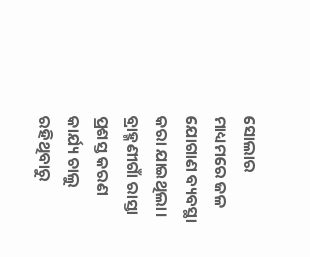ସୋଲାର ମାଧ୍ୟମରେ ଜଳ ଯୋଗାଣ ବ୍ୟବସ୍ଥା କରା ଯାଇଥିଲା। ବ୍ରାହ୍ମଣୀଗାଁ ରାସ୍ତା ପ୍ରଶସ୍ତ କରଣ କାର୍ଯ୍ୟ ଚାଲୁ ରହିଥିବାରୁ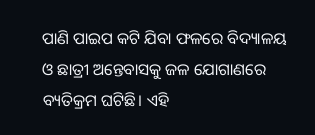ପାଣି ପାଇପ କଟି ଯିବା ଫଳରେ ବିଦ୍ୟାଳୟ ଓ ଛାତ୍ରୀ ଅନ୍ତେବାସକୁ ଜଳ ଯୋଗାଣରେ ବ୍ୟତିକ୍ରମ ଘଟିଛି। ଏହି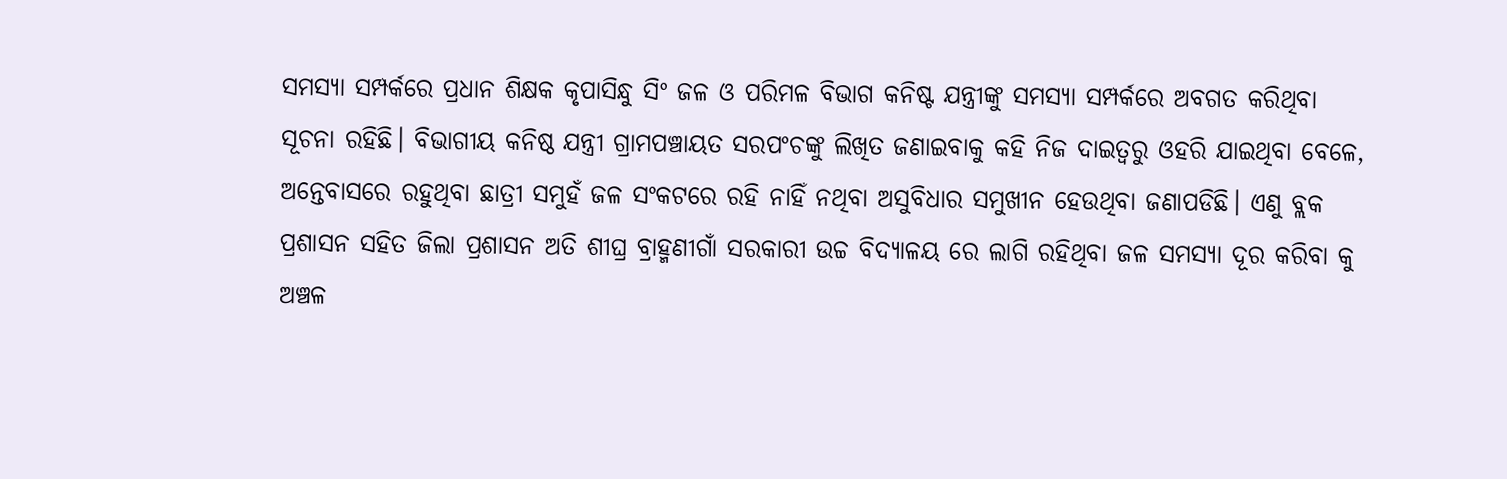ସମସ୍ୟା ସମ୍ପର୍କରେ ପ୍ରଧାନ ଶିକ୍ଷକ କୃପାସିନ୍ଧୁ ସିଂ ଜଳ ଓ ପରିମଳ ବିଭାଗ କନିଷ୍ଟ ଯନ୍ତ୍ରୀଙ୍କୁ ସମସ୍ୟା ସମ୍ପର୍କରେ ଅବଗତ କରିଥିବା ସୂଚନା ରହିଛି। ବିଭାଗୀୟ କନିଷ୍ଠ ଯନ୍ତ୍ରୀ ଗ୍ରାମପଞ୍ଚାୟତ ସରପଂଚଙ୍କୁ ଲିଖିତ ଜଣାଇବାକୁ କହି ନିଜ ଦାଇତ୍ୱରୁ ଓହରି ଯାଇଥିବା ବେଳେ, ଅନ୍ତେବାସରେ ରହୁଥିବା ଛାତ୍ରୀ ସମୁହଁ ଜଳ ସଂକଟରେ ରହି ନାହିଁ ନଥିବା ଅସୁବିଧାର ସମୁଖୀନ ହେଉଥିବା ଜଣାପଡିଛି। ଏଣୁ ବ୍ଲକ ପ୍ରଶାସନ ସହିତ ଜିଲା ପ୍ରଶାସନ ଅତି ଶୀଘ୍ର ବ୍ରାହ୍ମଣୀଗାଁ ସରକାରୀ ଉଚ୍ଚ ବିଦ୍ୟାଳୟ ରେ ଲାଗି ରହିଥିବା ଜଳ ସମସ୍ୟା ଦୂର କରିବା କୁ ଅଞ୍ଚଳ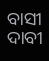ବାସୀ ଦାବୀ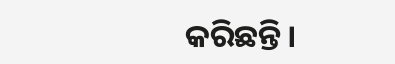କରିଛନ୍ତି।